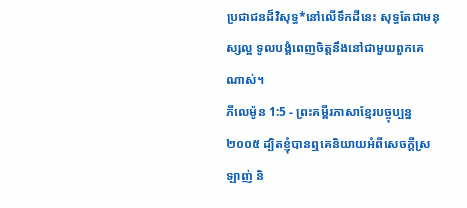ប្រជាជនដ៏វិសុទ្ធ*នៅលើទឹកដីនេះ សុទ្ធតែជាមនុស្សល្អ ទូលបង្គំពេញចិត្តនឹងនៅជាមួយពួកគេណាស់។
ភីលេម៉ូន 1:5 - ព្រះគម្ពីរភាសាខ្មែរបច្ចុប្បន្ន ២០០៥ ដ្បិតខ្ញុំបានឮគេនិយាយអំពីសេចក្ដីស្រឡាញ់ និ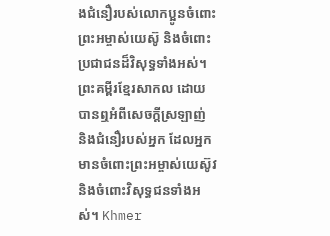ងជំនឿរបស់លោកប្អូនចំពោះព្រះអម្ចាស់យេស៊ូ និងចំពោះប្រជាជនដ៏វិសុទ្ធទាំងអស់។ ព្រះគម្ពីរខ្មែរសាកល ដោយបានឮអំពីសេចក្ដីស្រឡាញ់ និងជំនឿរបស់អ្នក ដែលអ្នកមានចំពោះព្រះអម្ចាស់យេស៊ូវ និងចំពោះវិសុទ្ធជនទាំងអស់។ Khmer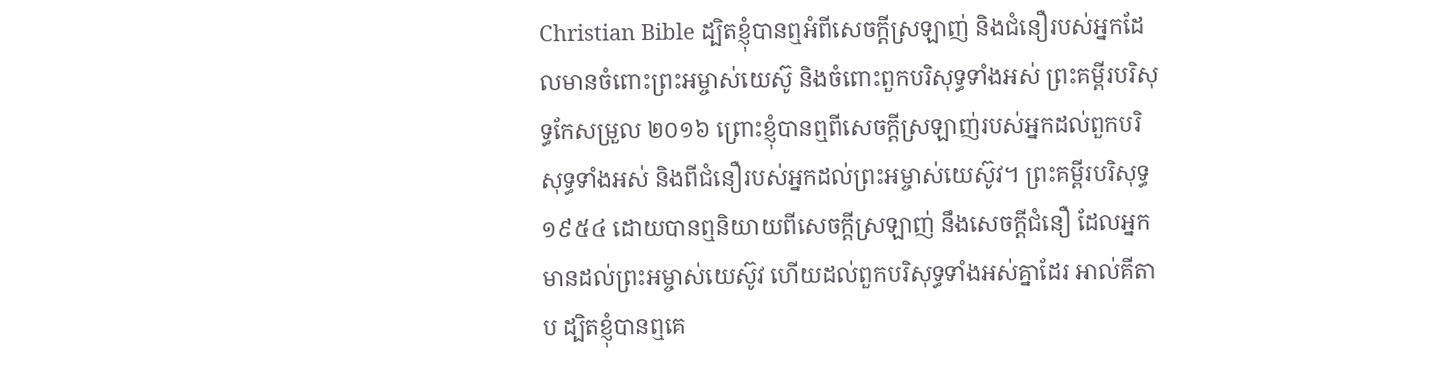Christian Bible ដ្បិតខ្ញុំបានឮអំពីសេចក្ដីស្រឡាញ់ និងជំនឿរបស់អ្នកដែលមានចំពោះព្រះអម្ចាស់យេស៊ូ និងចំពោះពួកបរិសុទ្ធទាំងអស់ ព្រះគម្ពីរបរិសុទ្ធកែសម្រួល ២០១៦ ព្រោះខ្ញុំបានឮពីសេចក្ដីស្រឡាញ់របស់អ្នកដល់ពួកបរិសុទ្ធទាំងអស់ និងពីជំនឿរបស់អ្នកដល់ព្រះអម្ចាស់យេស៊ូវ។ ព្រះគម្ពីរបរិសុទ្ធ ១៩៥៤ ដោយបានឮនិយាយពីសេចក្ដីស្រឡាញ់ នឹងសេចក្ដីជំនឿ ដែលអ្នកមានដល់ព្រះអម្ចាស់យេស៊ូវ ហើយដល់ពួកបរិសុទ្ធទាំងអស់គ្នាដែរ អាល់គីតាប ដ្បិតខ្ញុំបានឮគេ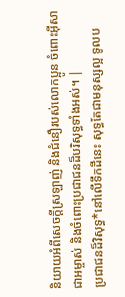និយាយអំពីសេចក្ដីស្រឡាញ់ និងជំនឿរបស់លោកប្អូន ចំពោះអ៊ីសាជាអម្ចាស់ និងចំពោះប្រជាជនដ៏បរិសុទ្ធទាំងអស់។ |
ប្រជាជនដ៏វិសុទ្ធ*នៅលើទឹកដីនេះ សុទ្ធតែជាមនុស្សល្អ ទូលប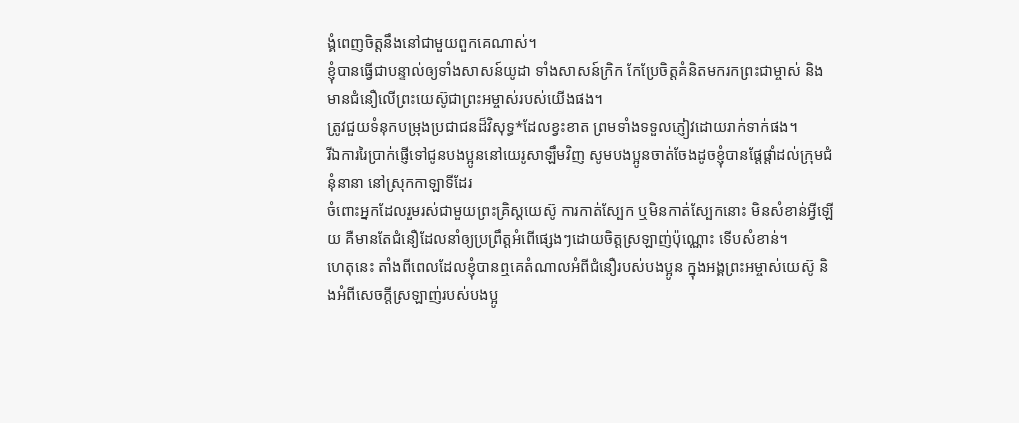ង្គំពេញចិត្តនឹងនៅជាមួយពួកគេណាស់។
ខ្ញុំបានធ្វើជាបន្ទាល់ឲ្យទាំងសាសន៍យូដា ទាំងសាសន៍ក្រិក កែប្រែចិត្តគំនិតមករកព្រះជាម្ចាស់ និងមានជំនឿលើព្រះយេស៊ូជាព្រះអម្ចាស់របស់យើងផង។
ត្រូវជួយទំនុកបម្រុងប្រជាជនដ៏វិសុទ្ធ*ដែលខ្វះខាត ព្រមទាំងទទួលភ្ញៀវដោយរាក់ទាក់ផង។
រីឯការរៃប្រាក់ផ្ញើទៅជូនបងប្អូននៅយេរូសាឡឹមវិញ សូមបងប្អូនចាត់ចែងដូចខ្ញុំបានផ្ដែផ្ដាំដល់ក្រុមជំនុំនានា នៅស្រុកកាឡាទីដែរ
ចំពោះអ្នកដែលរួមរស់ជាមួយព្រះគ្រិស្តយេស៊ូ ការកាត់ស្បែក ឬមិនកាត់ស្បែកនោះ មិនសំខាន់អ្វីឡើយ គឺមានតែជំនឿដែលនាំឲ្យប្រព្រឹត្តអំពើផ្សេងៗដោយចិត្តស្រឡាញ់ប៉ុណ្ណោះ ទើបសំខាន់។
ហេតុនេះ តាំងពីពេលដែលខ្ញុំបានឮគេតំណាលអំពីជំនឿរបស់បងប្អូន ក្នុងអង្គព្រះអម្ចាស់យេស៊ូ និងអំពីសេចក្ដីស្រឡាញ់របស់បងប្អូ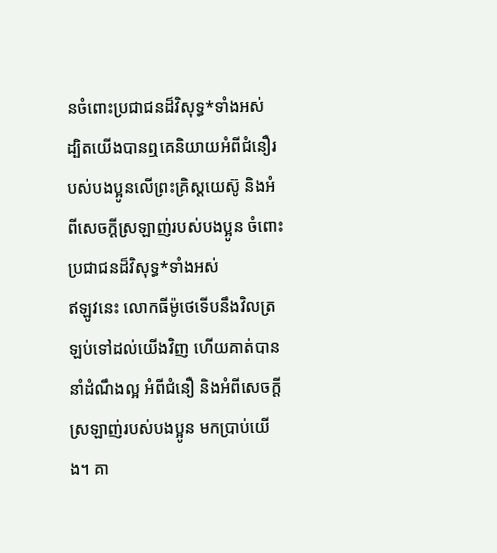នចំពោះប្រជាជនដ៏វិសុទ្ធ*ទាំងអស់
ដ្បិតយើងបានឮគេនិយាយអំពីជំនឿរបស់បងប្អូនលើព្រះគ្រិស្តយេស៊ូ និងអំពីសេចក្ដីស្រឡាញ់របស់បងប្អូន ចំពោះប្រជាជនដ៏វិសុទ្ធ*ទាំងអស់
ឥឡូវនេះ លោកធីម៉ូថេទើបនឹងវិលត្រឡប់ទៅដល់យើងវិញ ហើយគាត់បាននាំដំណឹងល្អ អំពីជំនឿ និងអំពីសេចក្ដីស្រឡាញ់របស់បងប្អូន មកប្រាប់យើង។ គា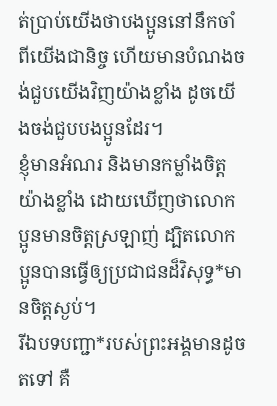ត់ប្រាប់យើងថាបងប្អូននៅនឹកចាំពីយើងជានិច្ច ហើយមានបំណងចង់ជួបយើងវិញយ៉ាងខ្លាំង ដូចយើងចង់ជួបបងប្អូនដែរ។
ខ្ញុំមានអំណរ និងមានកម្លាំងចិត្តយ៉ាងខ្លាំង ដោយឃើញថាលោកប្អូនមានចិត្តស្រឡាញ់ ដ្បិតលោកប្អូនបានធ្វើឲ្យប្រជាជនដ៏វិសុទ្ធ*មានចិត្តស្ងប់។
រីឯបទបញ្ជា*របស់ព្រះអង្គមានដូចតទៅ គឺ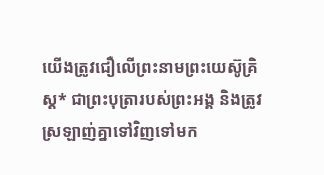យើងត្រូវជឿលើព្រះនាមព្រះយេស៊ូគ្រិស្ត* ជាព្រះបុត្រារបស់ព្រះអង្គ និងត្រូវស្រឡាញ់គ្នាទៅវិញទៅមក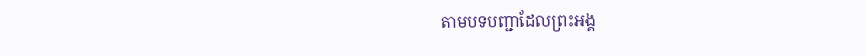តាមបទបញ្ជាដែលព្រះអង្គ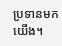ប្រទានមកយើង។